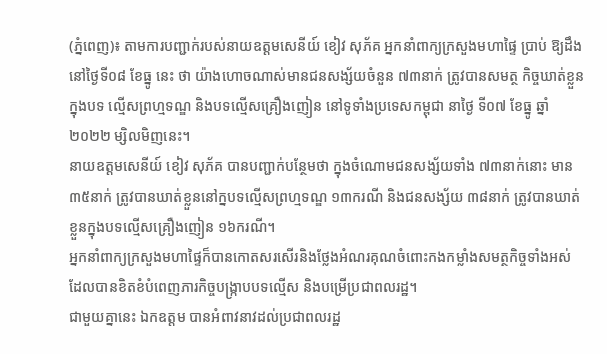(ភ្នំពេញ)៖ តាមការបញ្ជាក់របស់នាយឧត្តមសេនីយ៍ ខៀវ សុភ័គ អ្នកនាំពាក្យក្រសួងមហាផ្ទៃ ប្រាប់ ឱ្យដឹងនៅថ្ងៃទី០៨ ខែធ្នូ នេះ ថា យ៉ាងហោចណាស់មានជនសង្ស័យចំនួន ៧៣នាក់ ត្រូវបានសមត្ថ កិច្ចឃាត់ខ្លួនក្នុងបទ ល្មើសព្រហ្មទណ្ឌ និងបទល្មើសគ្រឿងញៀន នៅទូទាំងប្រទេសកម្ពុជា នាថ្ងៃ ទី០៧ ខែធ្នូ ឆ្នាំ២០២២ ម្សិលមិញនេះ។
នាយឧត្តមសេនីយ៍ ខៀវ សុភ័គ បានបញ្ជាក់បន្ថែមថា ក្នុងចំណោមជនសង្ស័យទាំង ៧៣នាក់នោះ មាន ៣៥នាក់ ត្រូវបានឃាត់ខ្លួននៅក្នបទល្មើសព្រហ្មទណ្ឌ ១៣ករណី និងជនសង្ស័យ ៣៨នាក់ ត្រូវបានឃាត់ខ្លួនក្នុងបទល្មើសគ្រឿងញៀន ១៦ករណី។
អ្នកនាំពាក្យក្រសួងមហាផ្ទៃក៏បានកោតសរសើរនិងថ្លែងអំណរគុណចំពោះកងកម្លាំងសមត្ថកិច្ចទាំងអស់ ដែលបានខិតខំបំពេញភារកិច្ចបង្ក្រាបបទល្មើស និងបម្រើប្រជាពលរដ្ឋ។
ជាមួយគ្នានេះ ឯកឧត្តម បានអំពាវនាវដល់ប្រជាពលរដ្ឋ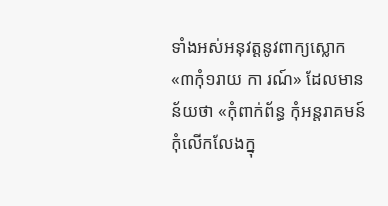ទាំងអស់អនុវត្តនូវពាក្យស្លោក «៣កុំ១រាយ កា រណ៍» ដែលមានន័យថា «កុំពាក់ព័ន្ធ កុំអន្តរាគមន៍ កុំលើកលែងក្នុ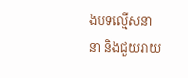ងបទល្មើសនានា និងជួយរាយ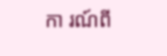កា រណ៍ពី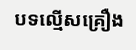បទល្មើសគ្រឿង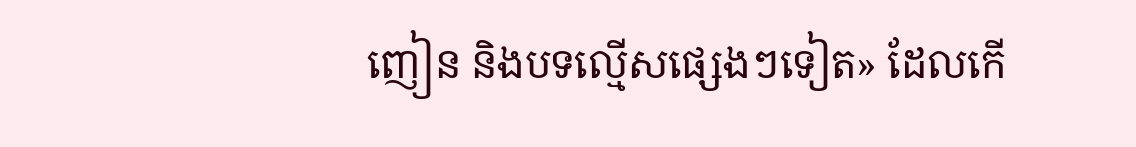ញៀន និងបទល្មើសផ្សេងៗទៀត» ដែលកើ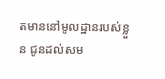តមាននៅមូលដ្ឋានរបស់ខ្លួន ជូនដល់សម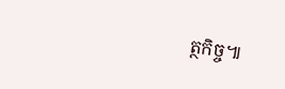ត្ថកិច្ច៕